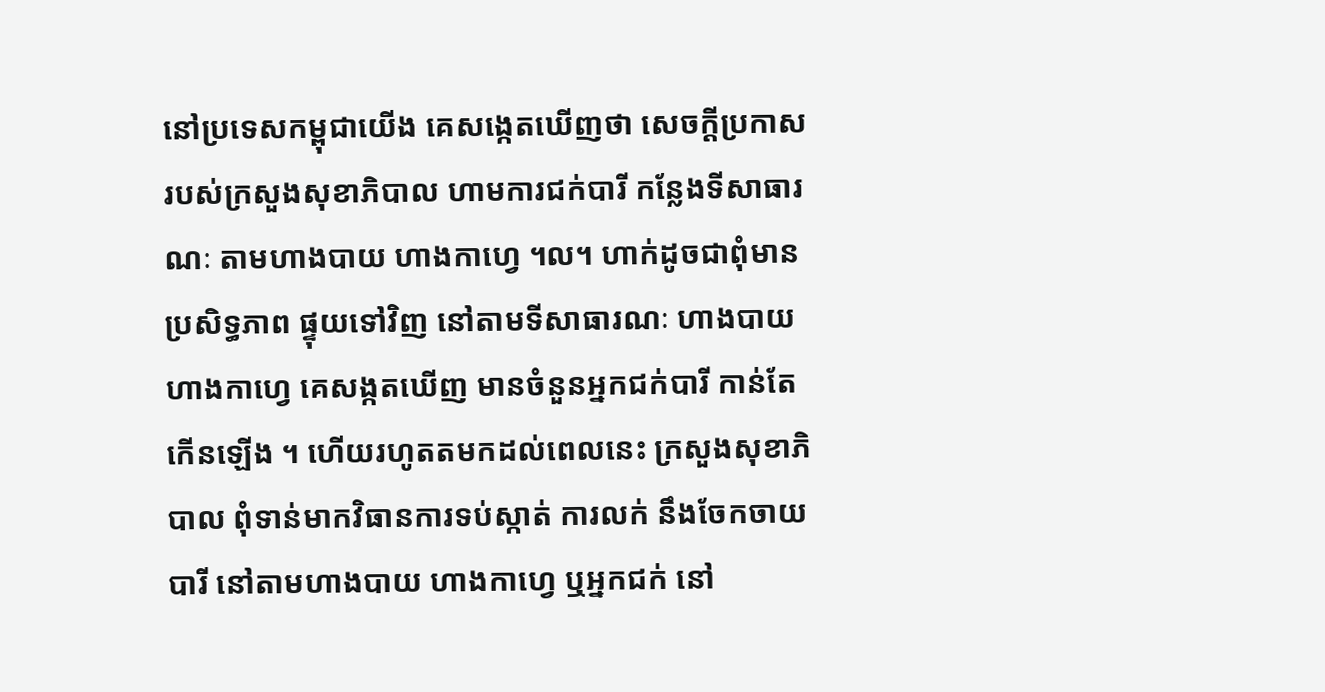នៅប្រទេសកម្ពុជាយើង គេសង្កេតឃើញថា សេចក្ដីប្រកាស របស់ក្រសួងសុខាភិបាល ហាមការជក់បារី កន្លែងទីសាធារណៈ តាមហាងបាយ ហាងកាហ្វេ ។ល។ ហាក់ដូចជាពុំមានប្រសិទ្ធភាព ផ្ទុយទៅវិញ នៅតាមទីសាធារណៈ ហាងបាយ ហាងកាហ្វេ គេសង្កតឃើញ មានចំនួនអ្នកជក់បារី កាន់តែកើនឡើង ។ ហើយរហូតតមកដល់ពេលនេះ ក្រសួងសុខាភិបាល ពុំទាន់មាកវិធានការទប់ស្កាត់ ការលក់ នឹងចែកចាយបារី នៅតាមហាងបាយ ហាងកាហ្វេ ឬអ្នកជក់ នៅ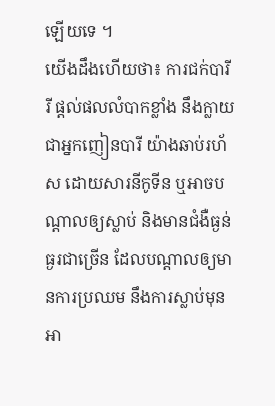ឡើយទេ ។
យើងដឹងហើយថា៖ ការជក់បារីរី ផ្តល់ផលលំបាកខ្លាំង នឹងក្លាយជាអ្នកញៀនបារី យ៉ាងឆាប់រហ័ស ដោយសារនីកូទីន ឬអាចបណ្តាលឲ្យស្លាប់ និងមានជំងឺធ្ងន់ធ្ងរជាច្រើន ដែលបណ្តាលឲ្យមានការប្រឈម នឹងការស្លាប់មុនអា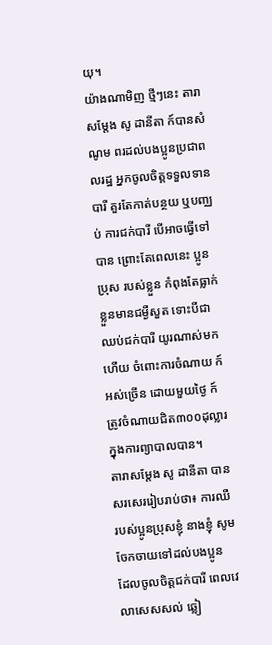យុ។
យ៉ាងណាមិញ ថ្មីៗនេះ តារាសម្តែង សូ ដានីតា ក៍បានសំណូម ពរដល់បងប្អូនប្រជាពលរដ្ឋ អ្នកចូលចិត្តទទួលទានបារី គួរតែកាត់បន្ថយ ឬបញ្ឈប់ ការជក់បារី បើអាចធ្វើទៅបាន ព្រោះតែពេលនេះ ប្អូនប្រុស របស់ខ្លួន កំពុងតែធ្លាក់ខ្លួនមានជម្ងឺសួត ទោះបីជាឈប់ជក់បារី យូរណាស់មកហើយ ចំពោះការចំណាយ ក៍អស់ច្រើន ដោយមួយថ្ងៃ ក៍ត្រូវចំណាយជិត៣០០ដុល្លារ ក្នុងការព្យាបាលបាន។
តារាសម្ដែង សូ ដានីតា បានសរសេររៀបរាប់ថា៖ ការឈឺរបស់ប្អូនប្រុសខ្ញុំ នាងខ្ញុំ សូមចែកចាយទៅដល់បងប្អូន ដែលចូលចិត្តជក់បារី ពេលវេលាសេសសល់ ឆ្លៀ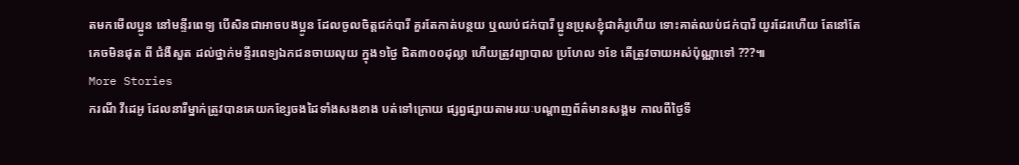តមកមើលប្អូន នៅមន្ទីរពេទ្យ បើសិនជាអាចបងប្អូន ដែលចូលចិត្តជក់បារី គួរតែកាត់បន្ថយ ឬឈប់ជក់បារី ប្អូនប្រុសខ្ញុំជាគំរូហើយ ទោះគាត់ឈប់ជក់បារី យូរដែរហើយ តែនៅតែគេចមិនផុត ពី ជំងឺសួត ដល់ថ្នាក់មន្ទីរពេទ្យឯកជនចាយលុយ ក្នុង១ថ្ងៃ ជិត៣០០ដុល្លា ហើយត្រូវព្យាបាល ប្រហែល ១ខែ តើត្រូវចាយអស់ប៉ុណ្ណាទៅ ???៕
More Stories
ករណី វីដេអូ ដែលនារីម្នាក់ត្រូវបានគេយកខ្សែចងដៃទាំងសងខាង បត់ទៅក្រោយ ផ្សព្វផ្សាយតាមរយៈបណ្ដាញព័ត៌មានសង្គម កាលពីថ្ងៃទី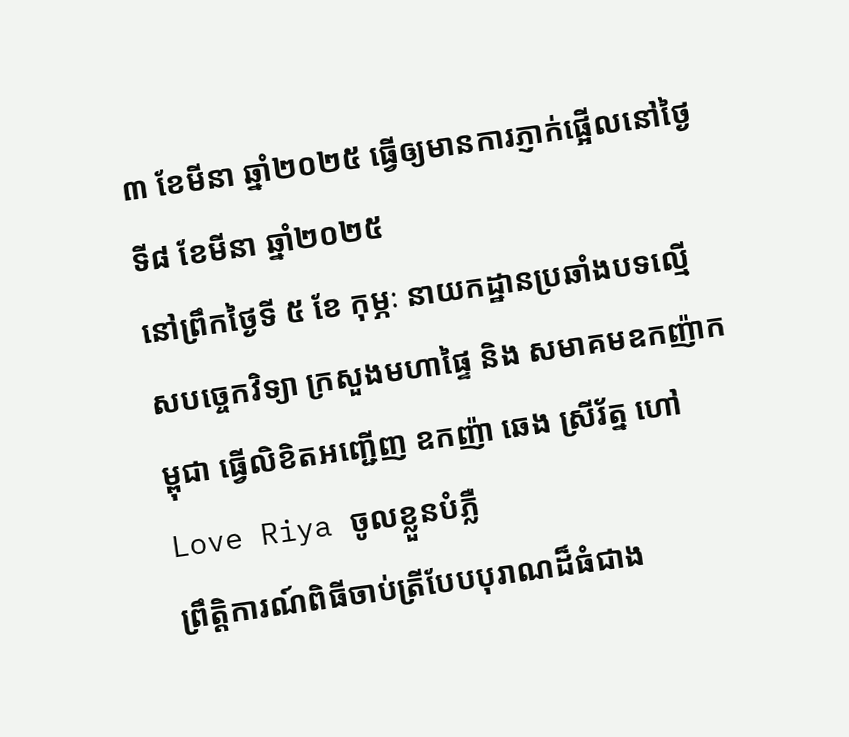៣ ខែមីនា ឆ្នាំ២០២៥ ធ្វើឲ្យមានការភ្ញាក់ផ្អើលនៅថ្ងៃទី៨ ខែមីនា ឆ្នាំ២០២៥
នៅព្រឹកថ្ងៃទី ៥ ខែ កុម្ភៈ នាយកដ្ឋានប្រឆាំងបទល្មើសបច្ចេកវិទ្យា ក្រសួងមហាផ្ទៃ និង សមាគមឧកញ៉ាកម្ពុជា ធ្វេីលិខិតអញ្ជើញ ឧកញ៉ា ឆេង ស្រីរ័ត្ន ហៅ Love Riya ចូលខ្លួនបំភ្លឺ
ព្រឹត្តិការណ៍ពិធីចាប់ត្រីបែបបុរាណដ៏ធំជាង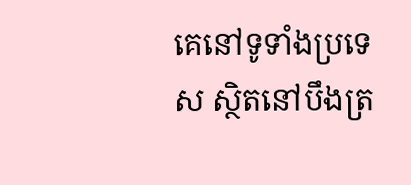គេនៅទូទាំងប្រទេស ស្ថិតនៅបឹងត្រ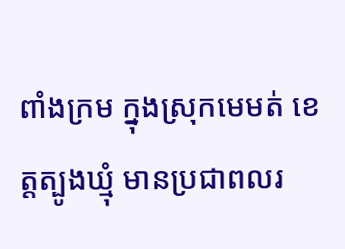ពាំងក្រម ក្នុងស្រុកមេមត់ ខេត្តត្បូងឃ្មុំ មានប្រជាពលរ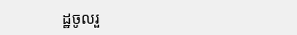ដ្ឋចូលរួ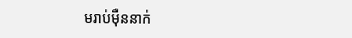មរាប់ម៉ឺននាក់